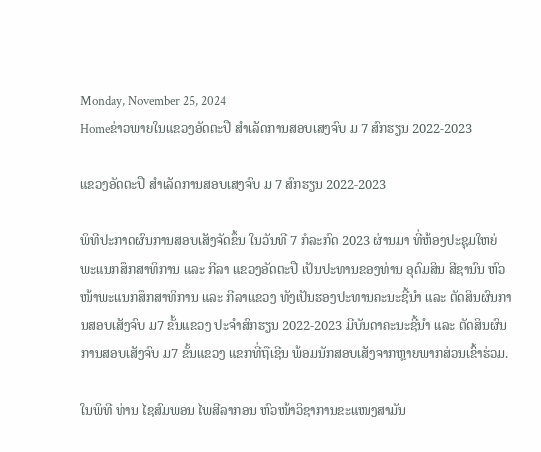Monday, November 25, 2024
Homeຂ່າວພາຍໃນແຂວງອັດຕະປື ສຳເລັດການສອບເສງຈົບ ມ 7 ສົກຮຽນ 2022-2023

ແຂວງອັດຕະປື ສຳເລັດການສອບເສງຈົບ ມ 7 ສົກຮຽນ 2022-2023

ພິທີປະກາດຜົນການສອບເສັງຈັດຂຶ້ນ ໃນວັນທີ 7 ກໍລະກົດ 2023 ຜ່ານມາ ທີ່ຫ້ອງປະຊຸມໃຫຍ່ ພະແນກສຶກສາທິການ ແລະ ກີລາ ແຂວງອັດຕະປື ເປັນປະທານຂອງທ່ານ ອຸດົມສິນ ສີຊານົນ ຫົວໜ້າພະແນກສຶກສາທິການ ແລະ ກີລາແຂວງ ທັງເປັນຮອງປະທານຄະນະຊີ້ນໍາ ແລະ ຕັດສິນຜົນການສອບເສັງຈົບ ມ7 ຂັ້ນແຂວງ ປະຈໍາສົກຮຽນ 2022-2023 ມີບັນດາຄະນະຊີ້ນໍາ ແລະ ຕັດສິນຜົນການສອບເສັງຈົບ ມ7 ຂັ້ນແຂວງ ແຂກທີ່ຖືເຊີນ ພ້ອມນັກສອບເສັງຈາກຫຼາຍພາກສ່ວນເຂົ້າຮ່ວມ.

ໃນພິທີ ທ່ານ ໄຊສົມພອນ ໄພສີລາກອນ ຫົວໜ້າວິຊາການຂະແໜງສາມັນ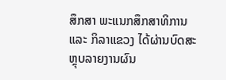ສຶກສາ ພະແນກສຶກສາທິການ ແລະ ກິລາແຂວງ ໄດ້ຜ່ານບົດສະຫຼຸບລາຍງານຜົນ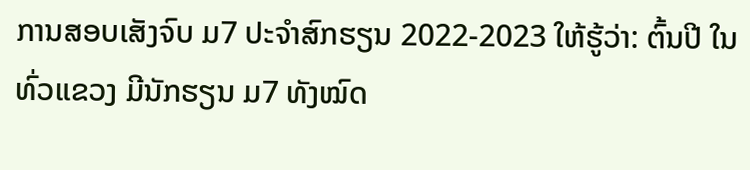ການສອບເສັງຈົບ ມ7 ປະຈໍາສົກຮຽນ 2022-2023 ໃຫ້ຮູ້ວ່າ: ຕົ້ນປີ ໃນທົ່ວແຂວງ ມີນັກຮຽນ ມ7 ທັງໝົດ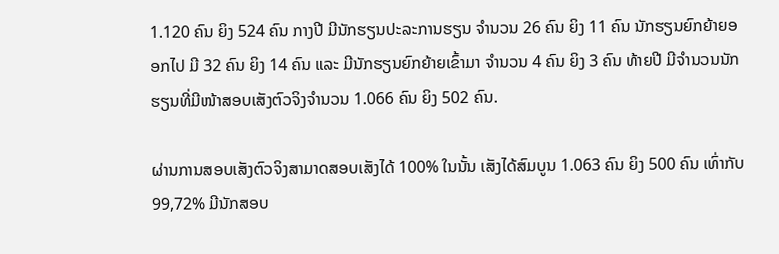1.120 ຄົນ ຍິງ 524 ຄົນ ກາງປີ ມີນັກຮຽນປະລະການຮຽນ ຈໍານວນ 26 ຄົນ ຍິງ 11 ຄົນ ນັກຮຽນຍົກຍ້າຍອອກໄປ ມີ 32 ຄົນ ຍິງ 14 ຄົນ ແລະ ມີນັກຮຽນຍົກຍ້າຍເຂົ້າມາ ຈຳນວນ 4 ຄົນ ຍິງ 3 ຄົນ ທ້າຍປີ ມີຈໍານວນນັກຮຽນທີ່ມີໜ້າສອບເສັງຕົວຈິງຈໍານວນ 1.066 ຄົນ ຍິງ 502 ຄົນ.

ຜ່ານການສອບເສັງຕົວຈິງສາມາດສອບເສັງໄດ້ 100% ໃນນັ້ນ ເສັງໄດ້ສົມບູນ 1.063 ຄົນ ຍິງ 500 ຄົນ ເທົ່າກັບ 99,72% ມີນັກສອບ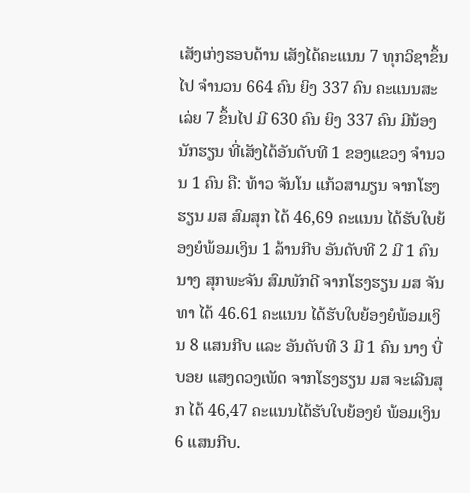ເສັງເກ່ງຮອບດ້ານ ເສັງໄດ້ຄະແນນ 7 ທຸກວິຊາຂຶ້ນໄປ ຈໍານວນ 664 ຄົນ ຍິງ 337 ຄົນ ຄະແນນສະເລ່ຍ 7 ຂຶ້ນໄປ ມີ 630 ຄົນ ຍິງ 337 ຄົນ ມີນ້ອງນັກຮຽນ ທີ່ເສັງໄດ້ອັນດັບທີ 1 ຂອງແຂວງ ຈໍານວນ 1 ຄົນ ຄື: ທ້າວ ຈັນໂນ ແກ້ວສາມຽນ ຈາກໂຮງຮຽນ ມສ ສົມສຸກ ໄດ້ 46,69 ຄະແນນ ໄດ້ຮັບໃບຍ້ອງຍໍພ້ອມເງິນ 1 ລ້ານກີບ ອັນດັບທີ 2 ມີ 1 ຄົນ ນາງ ສຸກພະຈັນ ສົມພັກດີ ຈາກໂຮງຮຽນ ມສ ຈັນທາ ໄດ້ 46.61 ຄະແນນ ໄດ້ຮັບໃບຍ້ອງຍໍພ້ອມເງິນ 8 ແສນກີບ ແລະ ອັນດັບທີ 3 ມີ 1 ຄົນ ນາງ ບີ່ບອຍ ແສງດວງເພັດ ຈາກໂຮງຮຽນ ມສ ຈະເລີນສຸກ ໄດ້ 46,47 ຄະແນນໄດ້ຮັບໃບຍ້ອງຍໍ ພ້ອມເງິນ 6 ແສນກີບ.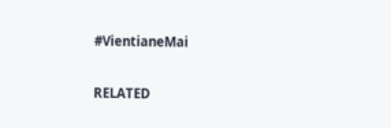#VientianeMai

RELATED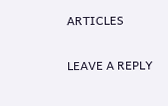ARTICLES

LEAVE A REPLY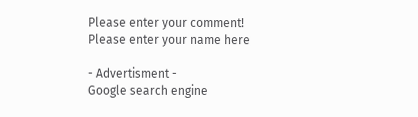Please enter your comment!
Please enter your name here

- Advertisment -
Google search engine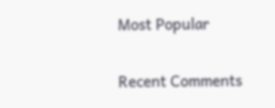Most Popular

Recent Comments